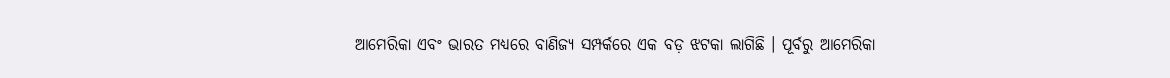ଆମେରିକା ଏବଂ ଭାରତ ମଧ୍ୟରେ ବାଣିଜ୍ୟ ସମ୍ପର୍କରେ ଏକ ବଡ଼ ଝଟକା ଲାଗିଛି । ପୂର୍ବରୁ ଆମେରିକା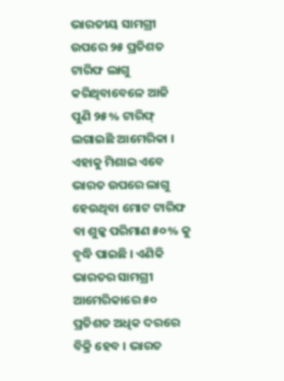ଭାରତୀୟ ସାମଗ୍ରୀ ଉପରେ ୨୫ ପ୍ରତିଶତ ଟାରିଫ ଲାଗୁ କରିଥିବାବେଳେ ଆଜି ପୁଣି ୨୫% ଟାରିଫ୍ ଲଗାଇଛି ଆମେରିକା । ଏହାକୁ ମିଶାଇ ଏବେ ଭାରତ ଉପରେ ଲାଗୁ ହେଉଥିବା ମୋଟ ଟାରିଫ ବା ଶୁଳ୍କ ପରିମାଣ ୫୦% କୁ ବୃଦ୍ଧି ପାଇଛି । ଏଣିକି ଭାରତର ସାମଗ୍ରୀ ଆମେରିକାରେ ୫୦ ପ୍ରତିଶତ ଅଧିକ ଦରରେ ବିକ୍ରି ହେବ । ଭାରତ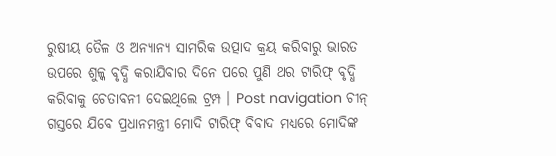ରୁଷୀୟ ତୈଳ ଓ ଅନ୍ୟାନ୍ୟ ସାମରିକ ଉତ୍ପାଦ କ୍ରୟ କରିବାରୁ ଭାରତ ଉପରେ ଶୁଳ୍କ ବୃଦ୍ଧି କରାଯିବାର ଦିନେ ପରେ ପୁଣି ଥର ଟାରିଫ୍ ବୃଦ୍ଧି କରିବାକୁ ଚେତାବନୀ ଦେଇଥିଲେ ଟ୍ରମ୍ପ । Post navigation ଚୀନ୍ ଗସ୍ତରେ ଯିବେ ପ୍ରଧାନମନ୍ତ୍ରୀ ମୋଦି ଟାରିଫ୍ ବିବାଦ ମଧ୍ୟରେ ମୋଦିଙ୍କ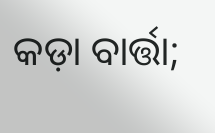କଡ଼ା ବାର୍ତ୍ତା;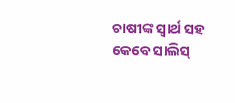ଚାଷୀଙ୍କ ସ୍ବାର୍ଥ ସହ କେବେ ସାଲିସ୍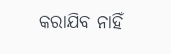କରାଯିବ ନାହିଁ